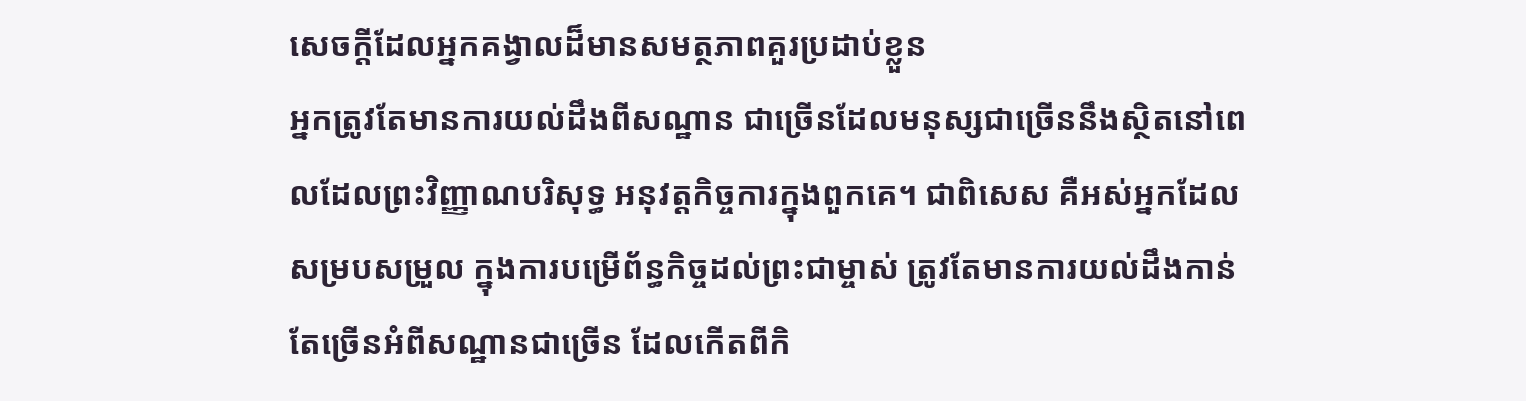សេចក្ដីដែលអ្នកគង្វាលដ៏មានសមត្ថភាពគួរប្រដាប់ខ្លួន
អ្នកត្រូវតែមានការយល់ដឹងពីសណ្ឋាន ជាច្រើនដែលមនុស្សជាច្រើននឹងស្ថិតនៅពេលដែលព្រះវិញ្ញាណបរិសុទ្ធ អនុវត្តកិច្ចការក្នុងពួកគេ។ ជាពិសេស គឺអស់អ្នកដែលសម្របសម្រួល ក្នុងការបម្រើព័ន្ធកិច្ចដល់ព្រះជាម្ចាស់ ត្រូវតែមានការយល់ដឹងកាន់តែច្រើនអំពីសណ្ឋានជាច្រើន ដែលកើតពីកិ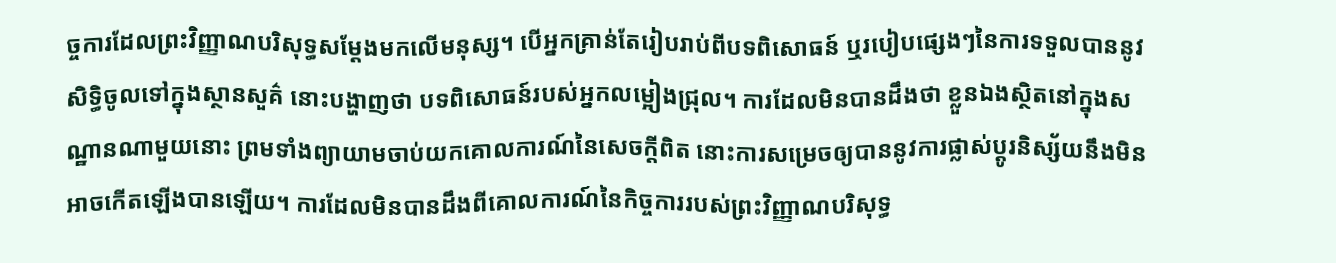ច្ចការដែលព្រះវិញ្ញាណបរិសុទ្ធសម្ដែងមកលើមនុស្ស។ បើអ្នកគ្រាន់តែរៀបរាប់ពីបទពិសោធន៍ ឬរបៀបផ្សេងៗនៃការទទួលបាននូវសិទ្ធិចូលទៅក្នុងស្ថានសួគ៌ នោះបង្ហាញថា បទពិសោធន៍របស់អ្នកលម្អៀងជ្រុល។ ការដែលមិនបានដឹងថា ខ្លួនឯងស្ថិតនៅក្នុងសណ្ឋានណាមួយនោះ ព្រមទាំងព្យាយាមចាប់យកគោលការណ៍នៃសេចក្តីពិត នោះការសម្រេចឲ្យបាននូវការផ្លាស់ប្ដូរនិស្ស័យនឹងមិនអាចកើតឡើងបានឡើយ។ ការដែលមិនបានដឹងពីគោលការណ៍នៃកិច្ចការរបស់ព្រះវិញ្ញាណបរិសុទ្ធ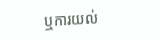ឬការយល់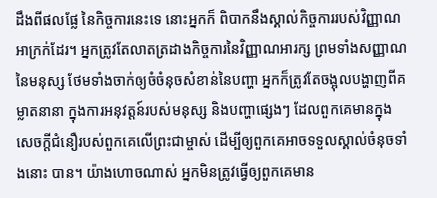ដឹងពីផលផ្លែ នៃកិច្ចការនេះទេ នោះអ្នកក៏ ពិបាកនឹងស្គាល់កិច្ចការរបស់វិញ្ញាណអាក្រក់ដែរ។ អ្នកត្រូវតែលាតត្រដាងកិច្ចការនៃវិញ្ញាណអារក្ស ព្រមទាំងសញ្ញាណនៃមនុស្ស ថែមទាំងចាក់ឲ្យចំចំនុចសំខាន់នៃបញ្ហា អ្នកក៏ត្រូវតែចង្អុលបង្ហាញពីគម្លាតនានា ក្នុងការអនុវត្តន៍របស់មនុស្ស និងបញ្ហាផ្សេងៗ ដែលពួកគេមានក្នុងសេចក្តីជំនឿរបស់ពួកគេលើព្រះជាម្ចាស់ ដើម្បីឲ្យពួកគេអាចទទួលស្គាល់ចំនុចទាំងនោះ បាន។ យ៉ាងហោចណាស់ អ្នកមិនត្រូវធ្វើឲ្យពួកគេមាន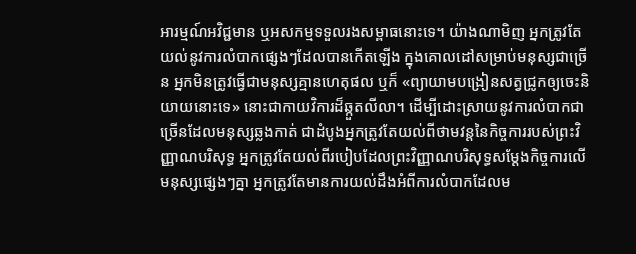អារម្មណ៍អវិជ្ជមាន ឬអសកម្មទទួលរងសម្ពាធនោះទេ។ យ៉ាងណាមិញ អ្នកត្រូវតែយល់នូវការលំបាកផ្សេងៗដែលបានកើតឡើង ក្នុងគោលដៅសម្រាប់មនុស្សជាច្រើន អ្នកមិនត្រូវធ្វើជាមនុស្សគ្មានហេតុផល ឬក៏ «ព្យាយាមបង្រៀនសត្វជ្រូកឲ្យចេះនិយាយនោះទេ» នោះជាកាយវិការដ៏ឆ្កួតលីលា។ ដើម្បីដោះស្រាយនូវការលំបាកជាច្រើនដែលមនុស្សឆ្លងកាត់ ជាដំបូងអ្នកត្រូវតែយល់ពីថាមវន្តនៃកិច្ចការរបស់ព្រះវិញ្ញាណបរិសុទ្ធ អ្នកត្រូវតែយល់ពីរបៀបដែលព្រះវិញ្ញាណបរិសុទ្ធសម្ដែងកិច្ចការលើមនុស្សផ្សេងៗគ្នា អ្នកត្រូវតែមានការយល់ដឹងអំពីការលំបាកដែលម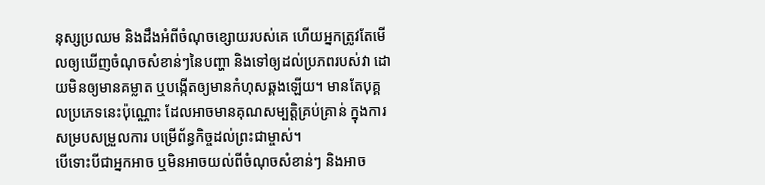នុស្សប្រឈម និងដឹងអំពីចំណុចខ្សោយរបស់គេ ហើយអ្នកត្រូវតែមើលឲ្យឃើញចំណុចសំខាន់ៗនៃបញ្ហា និងទៅឲ្យដល់ប្រភពរបស់វា ដោយមិនឲ្យមានគម្លាត ឬបង្កើតឲ្យមានកំហុសឆ្គងឡើយ។ មានតែបុគ្គលប្រភេទនេះប៉ុណ្ណោះ ដែលអាចមានគុណសម្បត្តិគ្រប់គ្រាន់ ក្នុងការសម្របសម្រួលការ បម្រើព័ន្ធកិច្ចដល់ព្រះជាម្ចាស់។
បើទោះបីជាអ្នកអាច ឬមិនអាចយល់ពីចំណុចសំខាន់ៗ និងអាច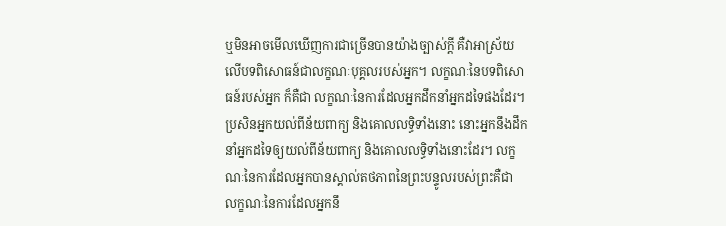ឬមិនអាចមើលឃើញការជាច្រើនបានយ៉ាងច្បាស់ក្តី គឺវាអាស្រ័យលើបទពិសោធន៍ជាលក្ខណៈបុគ្គលរបស់អ្នក។ លក្ខណៈនៃបទពិសោធន៍របស់អ្នក ក៏គឺជា លក្ខណៈនៃការដែលអ្នកដឹកនាំអ្នកដទៃផងដែរ។ ប្រសិនអ្នកយល់ពីន័យពាក្យ និងគោលលទ្ធិទាំងនោះ នោះអ្នកនឹងដឹកនាំអ្នកដទៃឲ្យយល់ពីន័យពាក្យ និងគោលលទ្ធិទាំងនោះដែរ។ លក្ខណៈនៃការដែលអ្នកបានស្គាល់តថភាពនៃព្រះបន្ទូលរបស់ព្រះគឺជា លក្ខណៈនៃការដែលអ្នកនឹ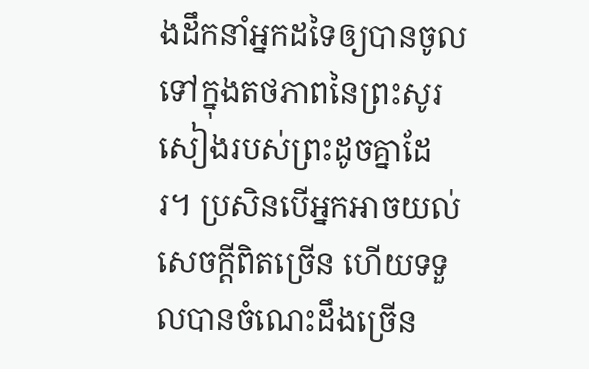ងដឹកនាំអ្នកដទៃឲ្យបានចូលទៅក្នុងតថភាពនៃព្រះសូរសៀងរបស់ព្រះដូចគ្នាដែរ។ ប្រសិនបើអ្នកអាចយល់សេចក្ដីពិតច្រើន ហើយទទួលបានចំណេះដឹងច្រើន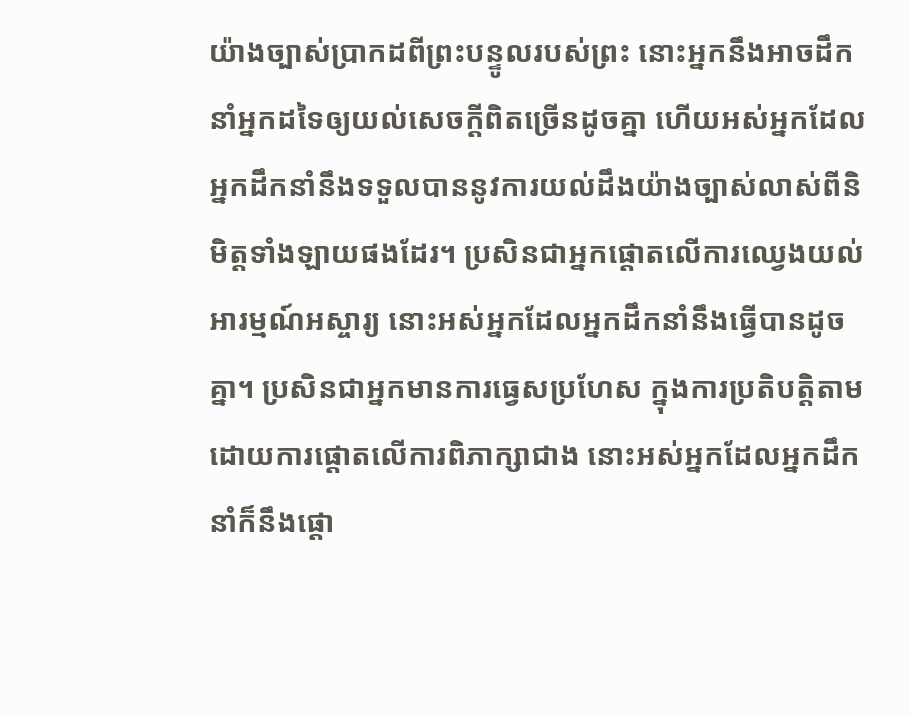យ៉ាងច្បាស់ប្រាកដពីព្រះបន្ទូលរបស់ព្រះ នោះអ្នកនឹងអាចដឹកនាំអ្នកដទៃឲ្យយល់សេចក្ដីពិតច្រើនដូចគ្នា ហើយអស់អ្នកដែលអ្នកដឹកនាំនឹងទទួលបាននូវការយល់ដឹងយ៉ាងច្បាស់លាស់ពីនិមិត្តទាំងឡាយផងដែរ។ ប្រសិនជាអ្នកផ្តោតលើការឈ្វេងយល់អារម្មណ៍អស្ចារ្យ នោះអស់អ្នកដែលអ្នកដឹកនាំនឹងធ្វើបានដូចគ្នា។ ប្រសិនជាអ្នកមានការធ្វេសប្រហែស ក្នុងការប្រតិបត្តិតាម ដោយការផ្តោតលើការពិភាក្សាជាង នោះអស់អ្នកដែលអ្នកដឹកនាំក៏នឹងផ្តោ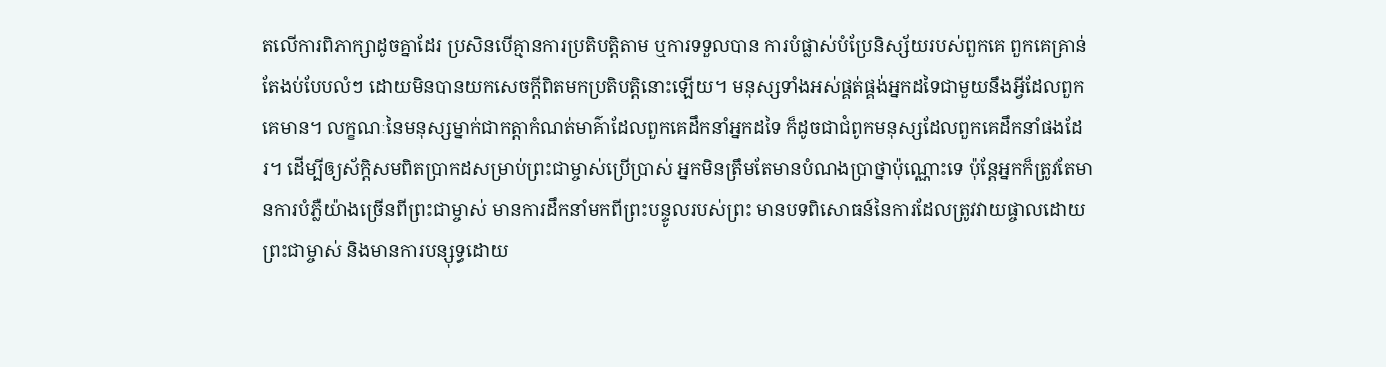តលើការពិភាក្សាដូចគ្នាដែរ ប្រសិនបើគ្មានការប្រតិបត្តិតាម ឬការទទួលបាន ការបំផ្លាស់បំប្រែនិស្ស័យរបស់ពួកគេ ពួកគេគ្រាន់តែងប់បែបលំៗ ដោយមិនបានយកសេចក្តីពិតមកប្រតិបត្តិនោះឡើយ។ មនុស្សទាំងអស់ផ្គត់ផ្គង់អ្នកដទៃជាមួយនឹងអ្វីដែលពួកគេមាន។ លក្ខណៈនៃមនុស្សម្នាក់ជាកត្តាកំណត់មាគ៌ាដែលពួកគេដឹកនាំអ្នកដទៃ ក៏ដូចជាជំពូកមនុស្សដែលពួកគេដឹកនាំផងដែរ។ ដើម្បីឲ្យស័ក្ដិសមពិតប្រាកដសម្រាប់ព្រះជាម្ចាស់ប្រើប្រាស់ អ្នកមិនត្រឹមតែមានបំណងប្រាថ្នាប៉ុណ្ណោះទេ ប៉ុន្តែអ្នកក៏ត្រូវតែមានការបំភ្លឺយ៉ាងច្រើនពីព្រះជាម្ចាស់ មានការដឹកនាំមកពីព្រះបន្ទូលរបស់ព្រះ មានបទពិសោធន៍នៃការដែលត្រូវវាយផ្ចាលដោយព្រះជាម្ចាស់ និងមានការបន្សុទ្ធដោយ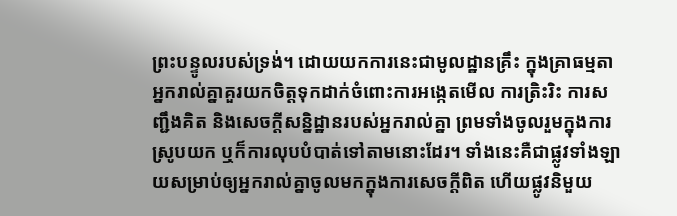ព្រះបន្ទូលរបស់ទ្រង់។ ដោយយកការនេះជាមូលដ្ឋានគ្រឹះ ក្នុងគ្រាធម្មតា អ្នករាល់គ្នាគួរយកចិត្តទុកដាក់ចំពោះការអង្កេតមើល ការត្រិះរិះ ការសញ្ជឹងគិត និងសេចក្តីសន្និដ្ឋានរបស់អ្នករាល់គ្នា ព្រមទាំងចូលរួមក្នុងការស្រូបយក ឬក៏ការលុបបំបាត់ទៅតាមនោះដែរ។ ទាំងនេះគឺជាផ្លូវទាំងឡាយសម្រាប់ឲ្យអ្នករាល់គ្នាចូលមកក្នុងការសេចក្តីពិត ហើយផ្លូវនិមួយ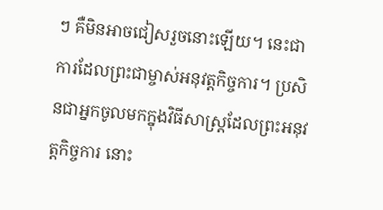ៗ គឺមិនអាចជៀសរួចនោះឡើយ។ នេះជាការដែលព្រះជាម្ចាស់អនុវត្តកិច្ចការ។ ប្រសិនជាអ្នកចូលមកក្នុងវិធីសាស្រ្តដែលព្រះអនុវត្តកិច្ចការ នោះ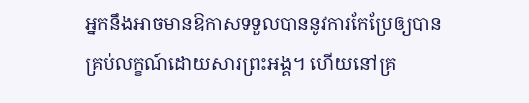អ្នកនឹងអាចមានឱកាសទទួលបាននូវការកែប្រែឲ្យបានគ្រប់លក្ខណ៍ដោយសារព្រះអង្គ។ ហើយនៅគ្រ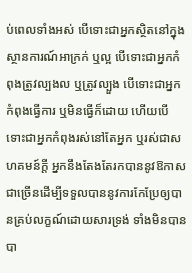ប់ពេលទាំងអស់ បើទោះជាអ្នកស្ថិតនៅក្នុងស្ថានការណ៍អាក្រក់ ឬល្អ បើទោះជាអ្នកកំពុងត្រូវល្បងល ឬត្រូវល្បួង បើទោះជាអ្នកកំពុងធ្វើការ ឬមិនធ្វើក៏ដោយ ហើយបើទោះជាអ្នកកំពុងរស់នៅតែអ្នក ឬរស់ជាសហគមន៍ក្តី អ្នកនឹងតែងតែរកបាននូវឱកាសជាច្រើនដើម្បីទទួលបាននូវការកែប្រែឲ្យបានគ្រប់លក្ខណ៍ដោយសារទ្រង់ ទាំងមិនបានបា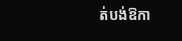ត់បង់ឱកា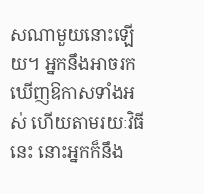សណាមួយនោះឡើយ។ អ្នកនឹងអាចរកឃើញឱកាសទាំងអស់ ហើយតាមរយៈវិធីនេះ នោះអ្នកក៏នឹង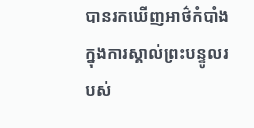បានរកឃើញអាថ៌កំបាំងក្នុងការស្គាល់ព្រះបន្ទូលរបស់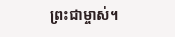ព្រះជាម្ចាស់។